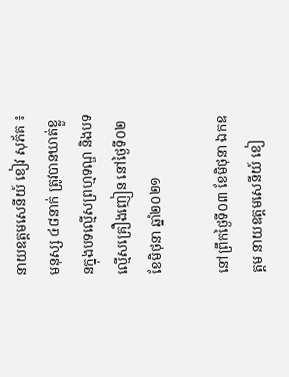នាយឧត្តមសេនីយ៍ ខៀវ សុភ័គ ៖ មនុស្ស ៤៨នាក់ ត្រូវបានឃាត់ខ្លួនក្នុងបទល្មើសព្រហ្មទណ្ឌ និងបទល្មើសគ្រឿងញៀន នៅថ្ងៃទី០២ ខែមិថុនា ឆ្នាំ២០២១

នៅព្រឹកថ្ងៃទី០៣ ខែមិថុនា ឯកឧត្តម នាយឧត្តមសេនីយ៍ ខៀ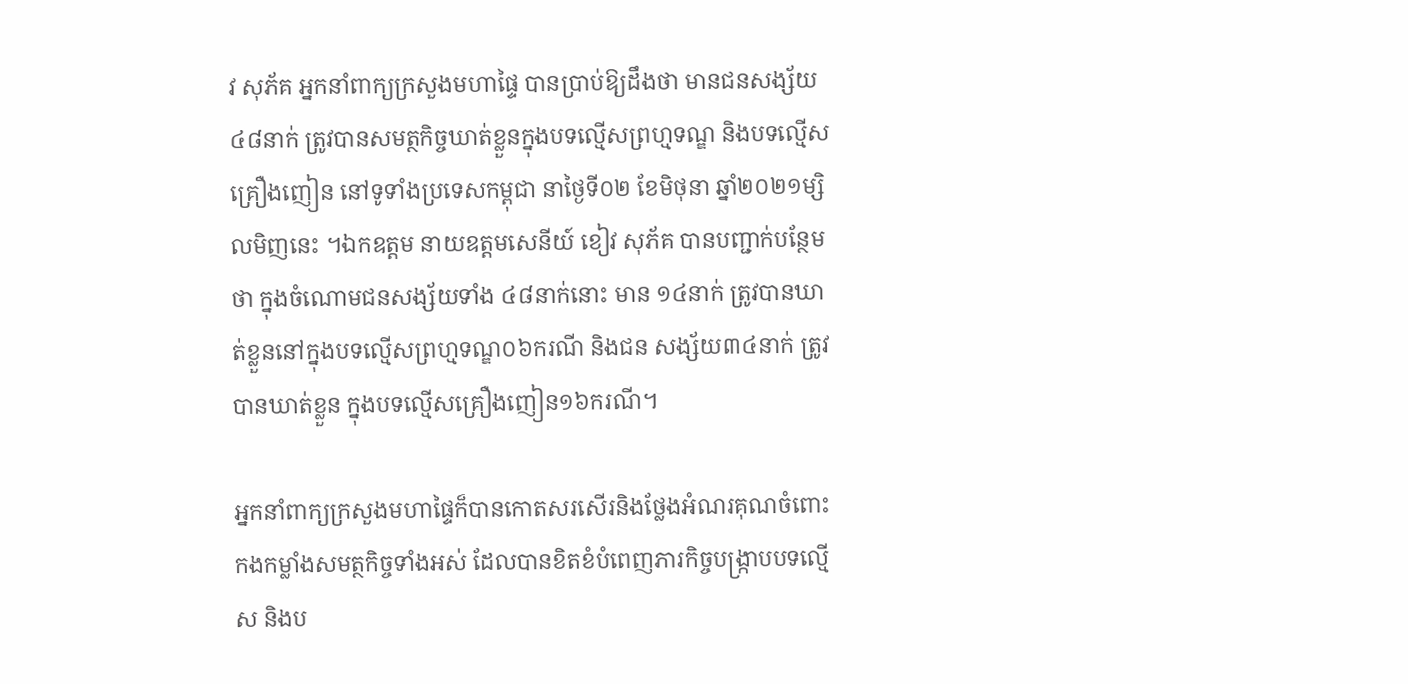វ សុភ័គ អ្នកនាំពាក្យក្រសួងមហាផ្ទៃ បានប្រាប់ឱ្យដឹងថា មានជនសង្ស័យ៤៨នាក់ ត្រូវបានសមត្ថកិច្ចឃាត់ខ្លួនក្នុងបទល្មើសព្រហ្មទណ្ឌ និងបទល្មើសគ្រឿងញៀន នៅទូទាំងប្រទេសកម្ពុជា នាថ្ងៃទី០២ ខែមិថុនា ឆ្នាំ២០២១ម្សិលមិញនេះ ។ឯកឧត្តម នាយឧត្តមសេនីយ៍ ខៀវ សុភ័គ បានបញ្ជាក់បន្ថែមថា ក្នុងចំណោមជនសង្ស័យទាំង ៤៨នាក់នោះ មាន ១៤នាក់ ត្រូវបានឃាត់ខ្លួននៅក្នុងបទល្មើសព្រហ្មទណ្ឌ០៦ករណី និងជន សង្ស័យ៣៤នាក់ ត្រូវបានឃាត់ខ្លួន ក្នុងបទល្មើសគ្រឿងញៀន១៦ករណី។

អ្នកនាំពាក្យក្រសួងមហាផ្ទៃក៏បានកោតសរសើរនិងថ្លែងអំណរគុណចំពោះកងកម្លាំងសមត្ថកិច្ចទាំងអស់ ដែលបានខិតខំបំពេញភារកិច្ចបង្ក្រាបបទល្មើស និងប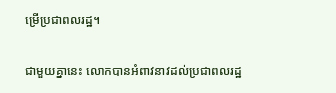ម្រើប្រជាពលរដ្ឋ។

ជាមួយគ្នានេះ លោកបានអំពាវនាវដល់ប្រជាពលរដ្ឋ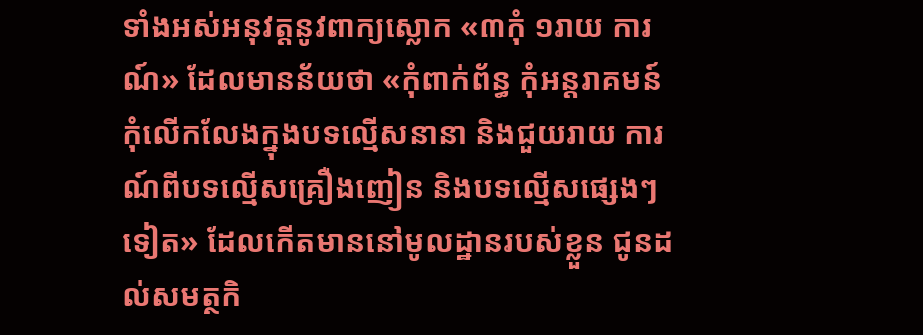ទាំងអស់អនុវត្តនូវពាក្យស្លោក «៣កុំ ១រាយ ការណ៍» ដែលមានន័យថា «កុំពាក់ព័ន្ធ កុំអន្តរាគមន៍ កុំលើកលែងក្នុងបទល្មើសនានា និងជួយរាយ ការណ៍ពីបទល្មើសគ្រឿងញៀន និងបទល្មើសផ្សេងៗទៀត» ដែលកើតមាននៅមូលដ្ឋានរបស់ខ្លួន ជូនដល់សមត្ថកិ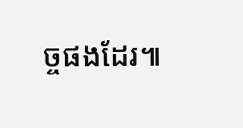ច្ចផងដែរ៕